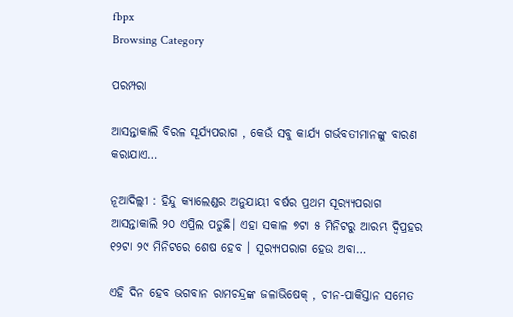fbpx
Browsing Category

ପରମ୍ପରା

ଆସନ୍ତାକାଲି ବିରଳ ସୂର୍ଯ୍ୟପରାଗ , କେଉଁ ସବୁ କାର୍ଯ୍ୟ ଗର୍ଭବତୀମାନଙ୍କୁ ବାରଣ କରାଯାଏ…

ନୂଆଦିଲ୍ଲୀ : ହିନ୍ଦୁ କ୍ୟାଲେଣ୍ଡର ଅନୁଯାୟୀ ବର୍ଷର ପ୍ରଥମ ସୂର‌୍ୟ୍ୟପରାଗ ଆସନ୍ତାକାଲି ୨୦ ଏପ୍ରିଲ ପଡୁଛି। ଏହା ସକାଳ ୭ଟା ୫ ମିନିଟରୁ ଆରମ୍ଭ ଦ୍ୱିପ୍ରହର ୧୨ଟା ୨୯ ମିନିଟରେ ଶେଷ ହେବ । ସୂର‌୍ୟ୍ୟପରାଗ ହେଉ ଅବା…

ଏହି ଦିନ ହେବ ଭଗବାନ ରାମଚନ୍ଦ୍ରଙ୍କ ଜଳାଭିଷେକ୍ , ଚୀନ-ପାକିସ୍ତାନ ସମେତ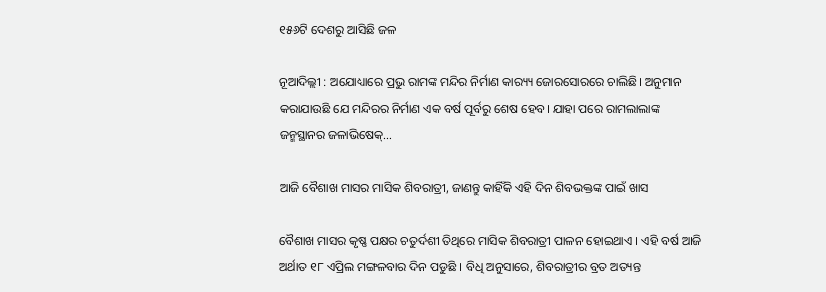୧୫୬ଟି ଦେଶରୁ ଆସିଛି ଜଳ

ନୂଆଦିଲ୍ଲୀ : ଅଯୋଧ୍ୟାରେ ପ୍ରଭୁ ରାମଙ୍କ ମନ୍ଦିର ନିର୍ମାଣ କାର‌୍ୟ୍ୟ ଜୋରସୋରରେ ଚାଲିଛି। ଅନୁମାନ କରାଯାଉଛି ଯେ ମନ୍ଦିରର ନିର୍ମାଣ ଏକ ବର୍ଷ ପୂର୍ବରୁ ଶେଷ ହେବ। ଯାହା ପରେ ରାମଲାଲାଙ୍କ ଜନ୍ମସ୍ଥାନର ଜଳାଭିଷେକ୍…

ଆଜି ବୈଶାଖ ମାସର ମାସିକ ଶିବରାତ୍ରୀ, ଜାଣନ୍ତୁ କାହିଁକି ଏହି ଦିନ ଶିବଭକ୍ତଙ୍କ ପାଇଁ ଖାସ

ବୈଶାଖ ମାସର କୃଷ୍ଣ ପକ୍ଷର ଚତୁର୍ଦଶୀ ତିଥିରେ ମାସିକ ଶିବରାତ୍ରୀ ପାଳନ ହୋଇଥାଏ । ଏହି ବର୍ଷ ଆଜି ଅର୍ଥାତ ୧୮ ଏପ୍ରିଲ ମଙ୍ଗଳବାର ଦିନ ପଡୁଛି । ବିଧି ଅନୁସାରେ, ଶିବରାତ୍ରୀର ବ୍ରତ ଅତ୍ୟନ୍ତ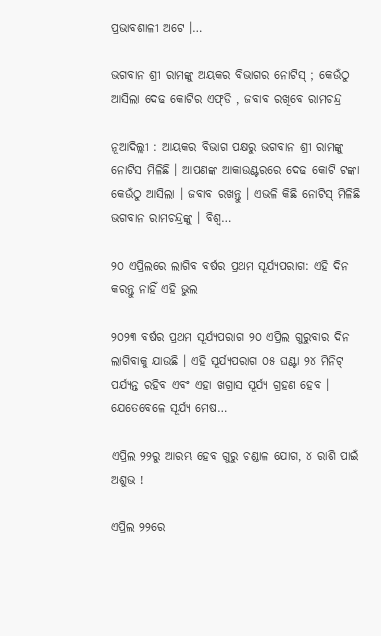ପ୍ରଭାବଶାଳୀ ଅଟେ ।…

ଭଗବାନ ଶ୍ରୀ ରାମଙ୍କୁ ଅୟକର ବିଭାଗର ନୋଟିସ୍ ; କେଉଁଠୁ ଆସିଲା ଦେଢ କୋଟିର ଏଫ୍‌ଡି , ଜବାବ ରଖିବେ ରାମଚନ୍ଦ୍ର

ନୂଆଦିଲ୍ଲୀ : ଆୟକର ବିଭାଗ ପକ୍ଷରୁ ଭଗବାନ ଶ୍ରୀ ରାମଙ୍କୁ ନୋଟିସ ମିଳିଛି । ଆପଣଙ୍କ ଆକାଉଣ୍ଟରରେ ଦେଢ କୋଟି ଟଙ୍କା କେଉଁଠୁ ଆସିଲା । ଜବାବ ରଖନ୍ତୁ । ଏଭଳି କିଛି ନୋଟିସ୍ ମିଳିଛି ଭଗବାନ ରାମଚନ୍ଦ୍ରଙ୍କୁ । ବିଶ୍ୱ…

୨୦ ଏପ୍ରିଲରେ ଲାଗିବ ବର୍ଷର ପ୍ରଥମ ସୂର୍ଯ୍ୟପରାଗ: ଏହି ଦିନ କରନ୍ତୁ ନାହିଁ ଏହି ଭୁଲ

୨୦୨୩ ବର୍ଷର ପ୍ରଥମ ସୂର୍ଯ୍ୟପରାଗ ୨୦ ଏପ୍ରିଲ ଗୁରୁବାର ଦିନ ଲାଗିବାକୁ ଯାଉଛି । ଏହି ସୂର୍ଯ୍ୟପରାଗ ୦୫ ଘଣ୍ଟା ୨୪ ମିନିଟ୍ ପର୍ଯ୍ୟନ୍ତ ରହିବ ଏବଂ ଏହା ଖଗ୍ରାସ ସୂର୍ଯ୍ୟ ଗ୍ରହଣ ହେବ । ଯେତେବେଳେ ସୂର୍ଯ୍ୟ ମେଷ…

ଏପ୍ରିଲ ୨୨ରୁ ଆରମ୍ଭ ହେବ ଗୁରୁ ଚଣ୍ଡାଳ ଯୋଗ, ୪ ରାଶି ପାଇଁ ଅଶୁଭ !

ଏପ୍ରିଲ ୨୨ରେ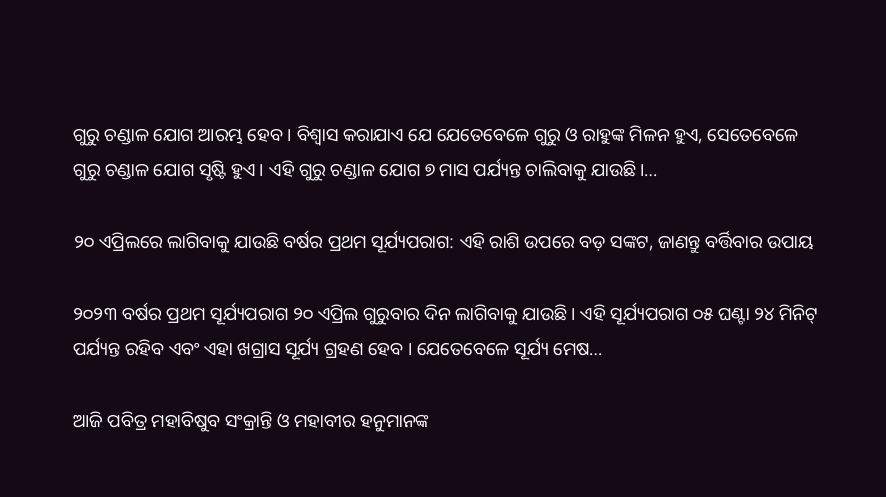ଗୁରୁ ଚଣ୍ଡାଳ ଯୋଗ ଆରମ୍ଭ ହେବ । ବିଶ୍ୱାସ କରାଯାଏ ଯେ ଯେତେବେଳେ ଗୁରୁ ଓ ରାହୁଙ୍କ ମିଳନ ହୁଏ, ସେତେବେଳେ ଗୁରୁ ଚଣ୍ଡାଳ ଯୋଗ ସୃଷ୍ଟି ହୁଏ। ଏହି ଗୁରୁ ଚଣ୍ଡାଳ ଯୋଗ ୭ ମାସ ପର୍ଯ୍ୟନ୍ତ ଚାଲିବାକୁ ଯାଉଛି।…

୨୦ ଏପ୍ରିଲରେ ଲାଗିବାକୁ ଯାଉଛି ବର୍ଷର ପ୍ରଥମ ସୂର୍ଯ୍ୟପରାଗ: ଏହି ରାଶି ଉପରେ ବଡ଼ ସଙ୍କଟ, ଜାଣନ୍ତୁ ବର୍ତ୍ତିବାର ଉପାୟ

୨୦୨୩ ବର୍ଷର ପ୍ରଥମ ସୂର୍ଯ୍ୟପରାଗ ୨୦ ଏପ୍ରିଲ ଗୁରୁବାର ଦିନ ଲାଗିବାକୁ ଯାଉଛି । ଏହି ସୂର୍ଯ୍ୟପରାଗ ୦୫ ଘଣ୍ଟା ୨୪ ମିନିଟ୍ ପର୍ଯ୍ୟନ୍ତ ରହିବ ଏବଂ ଏହା ଖଗ୍ରାସ ସୂର୍ଯ୍ୟ ଗ୍ରହଣ ହେବ । ଯେତେବେଳେ ସୂର୍ଯ୍ୟ ମେଷ…

ଆଜି ପବିତ୍ର ମହାବିଷୁବ ସଂକ୍ରାନ୍ତି ଓ ମହାବୀର ହନୁମାନଙ୍କ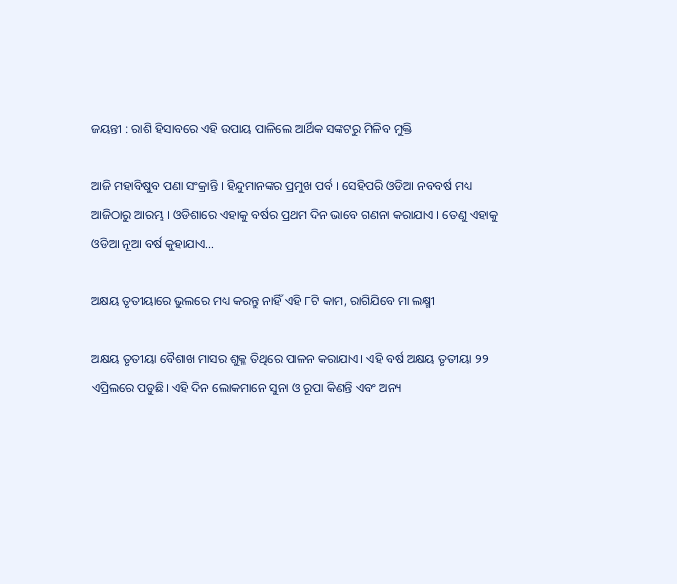ଜୟନ୍ତୀ : ରାଶି ହିସାବରେ ଏହି ଉପାୟ ପାଳିଲେ ଆର୍ଥିକ ସଙ୍କଟରୁ ମିଳିବ ମୁକ୍ତି

ଆଜି ମହାବିଷୁବ ପଣା ସଂକ୍ରାନ୍ତି । ହିନ୍ଦୁମାନଙ୍କର ପ୍ରମୁଖ ପର୍ବ । ସେହିପରି ଓଡିଆ ନବବର୍ଷ ମଧ୍ୟ ଆଜିଠାରୁ ଆରମ୍ଭ । ଓଡିଶାରେ ଏହାକୁ ବର୍ଷର ପ୍ରଥମ ଦିନ ଭାବେ ଗଣନା କରାଯାଏ । ତେଣୁ ଏହାକୁ ଓଡିଆ ନୂଆ ବର୍ଷ କୁହାଯାଏ…

ଅକ୍ଷୟ ତୃତୀୟାରେ ଭୁଲରେ ମଧ୍ୟ କରନ୍ତୁ ନାହିଁ ଏହି ୮ଟି କାମ, ରାଗିଯିବେ ମା ଲକ୍ଷ୍ମୀ

ଅକ୍ଷୟ ତୃତୀୟା ବୈଶାଖ ମାସର ଶୁକ୍ଳ ତିଥିରେ ପାଳନ କରାଯାଏ। ଏହି ବର୍ଷ ଅକ୍ଷୟ ତୃତୀୟା ୨୨ ଏପ୍ରିଲରେ ପଡୁଛି। ଏହି ଦିନ ଲୋକମାନେ ସୁନା ଓ ରୂପା କିଣନ୍ତି ଏବଂ ଅନ୍ୟ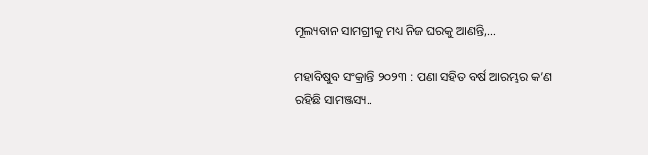ମୂଲ୍ୟବାନ ସାମଗ୍ରୀକୁ ମଧ୍ୟ ନିଜ ଘରକୁ ଆଣନ୍ତି,…

ମହାବିଷୁବ ସଂକ୍ରାନ୍ତି ୨୦୨୩ : ପଣା ସହିତ ବର୍ଷ ଆରମ୍ଭର କ’ଣ ରହିଛି ସାମଞ୍ଜସ୍ୟ..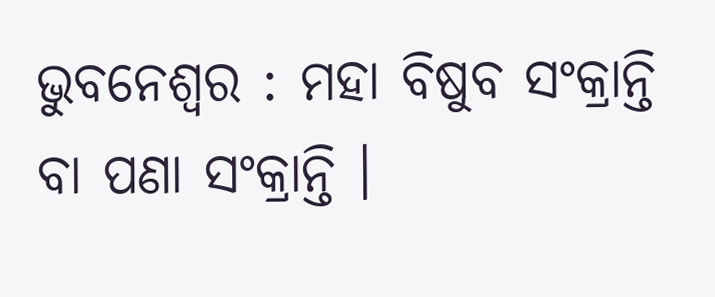ଭୁବନେଶ୍ୱର : ମହା ବିଷୁବ ସଂକ୍ରାନ୍ତି ବା ପଣା ସଂକ୍ରାନ୍ତି ।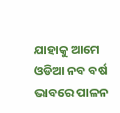ଯାହାକୁ ଆମେ ଓଡିଆ ନବ ବର୍ଷ ଭାବରେ ପାଳନ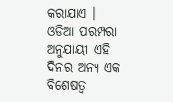କରାଯାଏ । ଓଡିଆ ପରମ୍ପରା ଅନୁଯାୟୀ ଏହି ଦିନର ଅନ୍ୟ ଏକ ବିଶେଷତ୍ୱ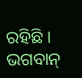ରହିଛି । ଭଗବାନ୍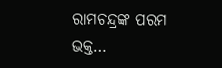ରାମଚନ୍ଦ୍ରଙ୍କ ପରମ ଭକ୍ତ…